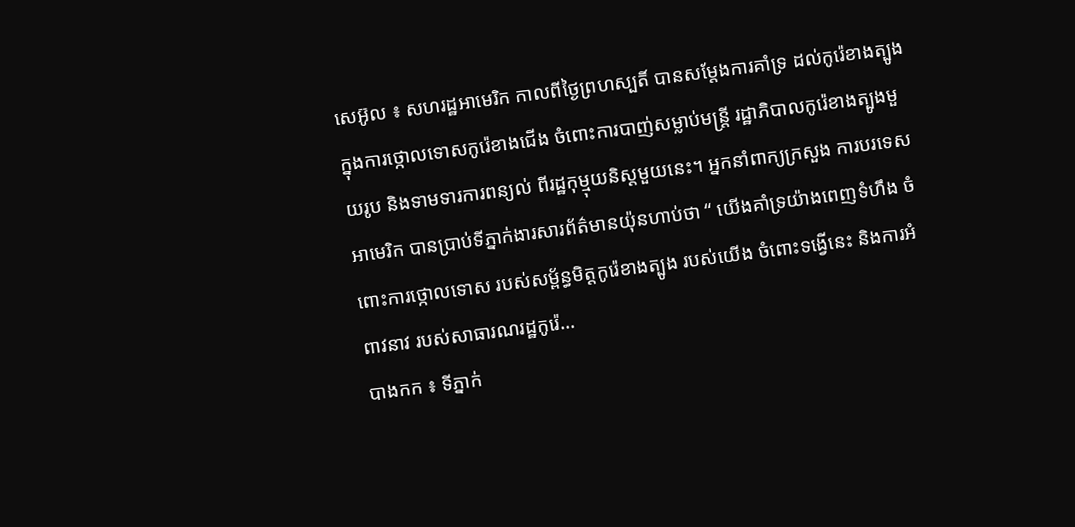សេអ៊ូល ៖ សហរដ្ឋអាមេរិក កាលពីថ្ងៃព្រហស្បតិ៍ បានសម្តែងការគាំទ្រ ដល់កូរ៉េខាងត្បូង ក្នុងការថ្កោលទោសកូរ៉េខាងជើង ចំពោះការបាញ់សម្លាប់មន្ត្រី រដ្ឋាភិបាលកូរ៉េខាងត្បូងមួយរូប និងទាមទារការពន្យល់ ពីរដ្ឋកុម្មុយនិស្តមួយនេះ។ អ្នកនាំពាក្យក្រសួង ការបរទេសអាមេរិក បានប្រាប់ទីភ្នាក់ងារសារព័ត៌មានយ៉ុនហាប់ថា “ យើងគាំទ្រយ៉ាងពេញទំហឹង ចំពោះការថ្កោលទោស របស់សម្ព័ន្ធមិត្តកូរ៉េខាងត្បូង របស់យើង ចំពោះទង្វើនេះ និងការអំពាវនាវ របស់សាធារណរដ្ឋកូរ៉េ...
បាងកក ៖ ទីភ្នាក់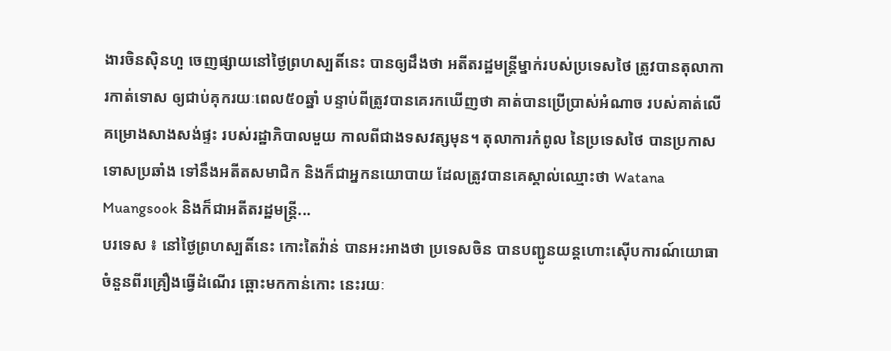ងារចិនស៊ិនហួ ចេញផ្សាយនៅថ្ងៃព្រហស្បតិ៍នេះ បានឲ្យដឹងថា អតីតរដ្ឋមន្ត្រីម្នាក់របស់ប្រទេសថៃ ត្រូវបានតុលាការកាត់ទោស ឲ្យជាប់គុករយៈពេល៥០ឆ្នាំ បន្ទាប់ពីត្រូវបានគេរកឃើញថា គាត់បានប្រើប្រាស់អំណាច របស់គាត់លើគម្រោងសាងសង់ផ្ទះ របស់រដ្ឋាភិបាលមួយ កាលពីជាងទសវត្សមុន។ តុលាការកំពូល នៃប្រទេសថៃ បានប្រកាសទោសប្រឆាំង ទៅនឹងអតីតសមាជិក និងក៏ជាអ្នកនយោបាយ ដែលត្រូវបានគេស្គាល់ឈ្មោះថា Watana Muangsook និងក៏ជាអតីតរដ្ឋមន្ត្រី...
បរទេស ៖ នៅថ្ងៃព្រហស្បតិ៍នេះ កោះតៃវ៉ាន់ បានអះអាងថា ប្រទេសចិន បានបញ្ជូនយន្តហោះស៊ើបការណ៍យោធា ចំនួនពីរគ្រឿងធ្វើដំណើរ ឆ្ពោះមកកាន់កោះ នេះរយៈ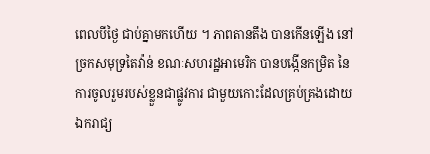ពេលបីថ្ងៃ ជាប់គ្នាមកហើយ ។ ភាពតានតឹង បានកើនឡើង នៅច្រកសមុទ្រតៃវ៉ាន់ ខណៈសហរដ្ឋអាមេរិក បានបង្កើនកម្រិត នៃការចូលរួមរបស់ខ្លួនជាផ្លូវការ ជាមួយកោះដែលគ្រប់គ្រងដោយឯករាជ្យ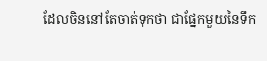ដែលចិននៅតែចាត់ទុកថា ជាផ្នែកមួយនៃទឹក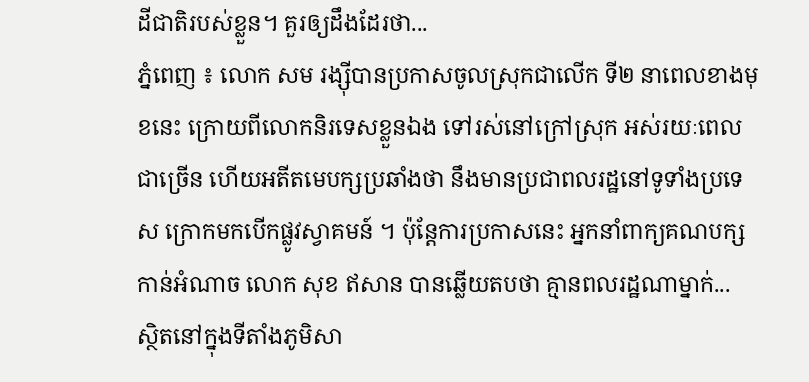ដីជាតិរបស់ខ្លួន។ គួរឲ្យដឹងដែរថា...
ភ្នំពេញ ៖ លោក សម រង្ស៊ីបានប្រកាសចូលស្រុកជាលើក ទី២ នាពេលខាងមុខនេះ ក្រោយពីលោកនិរទេសខ្លួនឯង ទៅរស់នៅក្រៅស្រុក អស់រយៈពេលជាច្រើន ហើយអតីតមេបក្សប្រឆាំងថា នឹងមានប្រជាពលរដ្ឋនៅទូទាំងប្រទេស ក្រោកមកបើកផ្លូវស្វាគមន៍ ។ ប៉ុន្តែការប្រកាសនេះ អ្នកនាំពាក្យគណបក្ស កាន់អំណាច លោក សុខ ឥសាន បានឆ្លើយតបថា គ្មានពលរដ្ឋណាម្នាក់...
ស្ថិតនៅក្នុងទីតាំងភូមិសា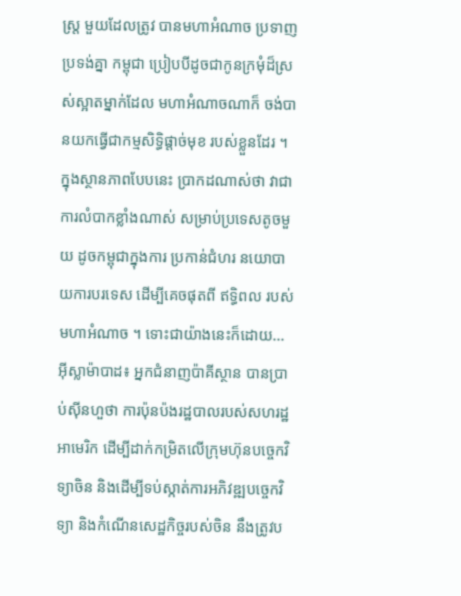ស្ត្រ មួយដែលត្រូវ បានមហាអំណាច ប្រទាញប្រទង់គ្នា កម្ពុជា ប្រៀបបីដូចជាកូនក្រមុំដ៏ស្រស់ស្អាតម្នាក់ដែល មហាអំណាចណាក៏ ចង់បានយកធ្វើជាកម្មសិទ្ធិផ្តាច់មុខ របស់ខ្លួនដែរ ។ ក្នុងស្ថានភាពបែបនេះ ប្រាកដណាស់ថា វាជាការលំបាកខ្លាំងណាស់ សម្រាប់ប្រទេសតូចមួយ ដូចកម្ពុជាក្នុងការ ប្រកាន់ជំហរ នយោបាយការបរទេស ដើម្បីគេចផុតពី ឥទ្ធិពល របស់មហាអំណាច ។ ទោះជាយ៉ាងនេះក៏ដោយ...
អ៊ីស្លាម៉ាបាដ៖ អ្នកជំនាញប៉ាគីស្ថាន បានប្រាប់ស៊ីនហួថា ការប៉ុនប៉ងរដ្ឋបាលរបស់សហរដ្ឋអាមេរិក ដើម្បីដាក់កម្រិតលើក្រុមហ៊ុនបច្ចេកវិទ្យាចិន និងដើម្បីទប់ស្កាត់ការអភិវឌ្ឍបច្ចេកវិទ្យា និងកំណើនសេដ្ឋកិច្ចរបស់ចិន នឹងត្រូវប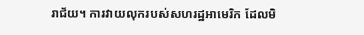រាជ័យ។ ការវាយលុករបស់សហរដ្ឋអាមេរិក ដែលមិ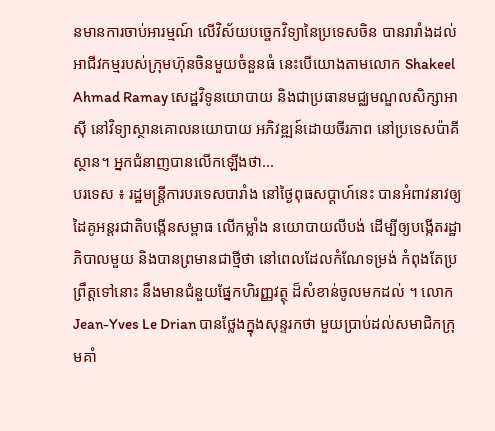នមានការចាប់អារម្មណ៍ លើវិស័យបច្ចេកវិទ្យានៃប្រទេសចិន បានរារាំងដល់អាជីវកម្មរបស់ក្រុមហ៊ុនចិនមួយចំនួនធំ នេះបើយោងតាមលោក Shakeel Ahmad Ramay សេដ្ឋវិទូនយោបាយ និងជាប្រធានមជ្ឈមណ្ឌលសិក្សាអាស៊ី នៅវិទ្យាស្ថានគោលនយោបាយ អភិវឌ្ឍន៍ដោយចីរភាព នៅប្រទេសប៉ាគីស្ថាន។ អ្នកជំនាញបានលើកឡើងថា...
បរទេស ៖ រដ្ឋមន្ត្រីការបរទេសបារាំង នៅថ្ងៃពុធសប្ដាហ៍នេះ បានអំពាវនាវឲ្យដៃគូអន្តរជាតិបង្កើនសម្ពាធ លើកម្លាំង នយោបាយលីបង់ ដើម្បីឲ្យបង្កើតរដ្ឋាភិបាលមួយ និងបានព្រមានជាថ្មីថា នៅពេលដែលកំណែទម្រង់ កំពុងតែប្រព្រឹត្តទៅនោះ នឹងមានជំនួយផ្នែកហិរញ្ញវត្ថុ ដ៏សំខាន់ចូលមកដល់ ។ លោក Jean-Yves Le Drian បានថ្លែងក្នុងសុន្ទរកថា មួយប្រាប់ដល់សមាជិកក្រុមគាំ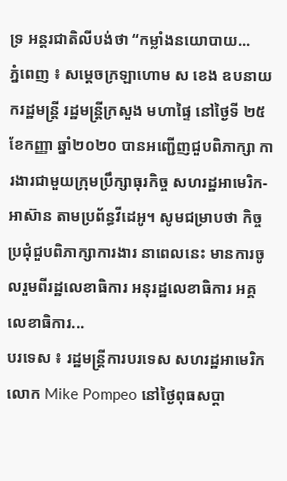ទ្រ អន្តរជាតិលីបង់ថា “កម្លាំងនយោបាយ...
ភ្នំពេញ ៖ សម្ដេចក្រឡាហោម ស ខេង ឧបនាយករដ្ឋមន្ត្រី រដ្ឋមន្ត្រីក្រសួង មហាផ្ទៃ នៅថ្ងៃទី ២៥ ខែកញ្ញា ឆ្នាំ២០២០ បានអញ្ជើញជួបពិភាក្សា ការងារជាមួយក្រុមប្រឹក្សាធុរកិច្ច សហរដ្ឋអាមេរិក-អាស៊ាន តាមប្រព័ន្ធវីដេអូ។ សូមជម្រាបថា កិច្ចប្រជុំជួបពិភាក្សាការងារ នាពេលនេះ មានការចូលរួមពីរដ្ឋលេខាធិការ អនុរដ្ឋលេខាធិការ អគ្គលេខាធិការ...
បរទេស ៖ រដ្ឋមន្ត្រីការបរទេស សហរដ្ឋអាមេរិក លោក Mike Pompeo នៅថ្ងៃពុធសប្ដា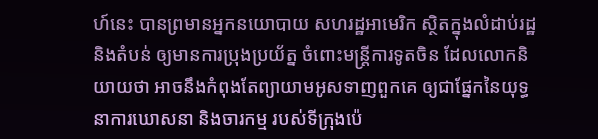ហ៍នេះ បានព្រមានអ្នកនយោបាយ សហរដ្ឋអាមេរិក ស្ថិតក្នុងលំដាប់រដ្ឋនិងតំបន់ ឲ្យមានការប្រុងប្រយ័ត្ន ចំពោះមន្ត្រីការទូតចិន ដែលលោកនិយាយថា អាចនឹងកំពុងតែព្យាយាមអូសទាញពួកគេ ឲ្យជាផ្នែកនៃយុទ្ធនាការឃោសនា និងចារកម្ម របស់ទីក្រុងប៉េ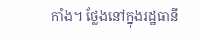កាំង។ ថ្លែងនៅក្នុងរដ្ឋធានី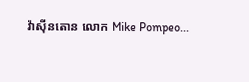វ៉ាស៊ីនតោន លោក Mike Pompeo...